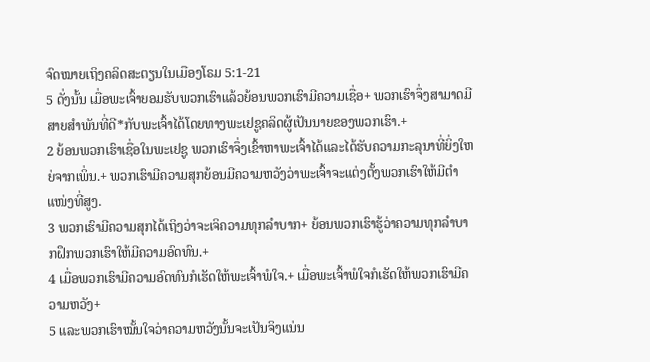ຈົດໝາຍເຖິງຄລິດສະຕຽນໃນເມືອງໂຣມ 5:1-21
5 ດັ່ງນັ້ນ ເມື່ອພະເຈົ້າຍອມຮັບພວກເຮົາແລ້ວຍ້ອນພວກເຮົາມີຄວາມເຊື່ອ+ ພວກເຮົາຈຶ່ງສາມາດມີສາຍສຳພັນທີ່ດີ*ກັບພະເຈົ້າໄດ້ໂດຍທາງພະເຢຊູຄລິດຜູ້ເປັນນາຍຂອງພວກເຮົາ.+
2 ຍ້ອນພວກເຮົາເຊື່ອໃນພະເຢຊູ ພວກເຮົາຈຶ່ງເຂົ້າຫາພະເຈົ້າໄດ້ແລະໄດ້ຮັບຄວາມກະລຸນາທີ່ຍິ່ງໃຫຍ່ຈາກເພິ່ນ.+ ພວກເຮົາມີຄວາມສຸກຍ້ອນມີຄວາມຫວັງວ່າພະເຈົ້າຈະແຕ່ງຕັ້ງພວກເຮົາໃຫ້ມີຕຳແໜ່ງທີ່ສູງ.
3 ພວກເຮົາມີຄວາມສຸກໄດ້ເຖິງວ່າຈະເຈິຄວາມທຸກລຳບາກ+ ຍ້ອນພວກເຮົາຮູ້ວ່າຄວາມທຸກລຳບາກຝຶກພວກເຮົາໃຫ້ມີຄວາມອົດທົນ.+
4 ເມື່ອພວກເຮົາມີຄວາມອົດທົນກໍເຮັດໃຫ້ພະເຈົ້າພໍໃຈ.+ ເມື່ອພະເຈົ້າພໍໃຈກໍເຮັດໃຫ້ພວກເຮົາມີຄວາມຫວັງ+
5 ແລະພວກເຮົາໝັ້ນໃຈວ່າຄວາມຫວັງນັ້ນຈະເປັນຈິງແນ່ນ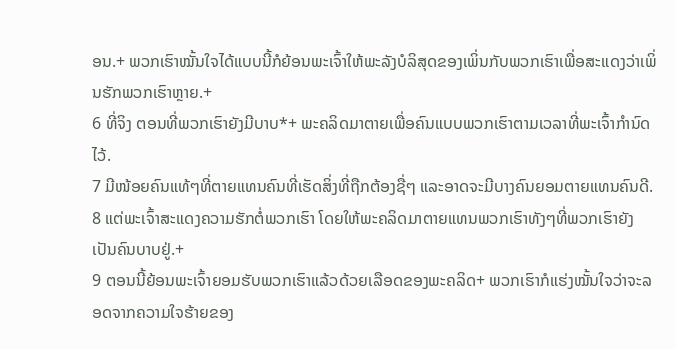ອນ.+ ພວກເຮົາໝັ້ນໃຈໄດ້ແບບນີ້ກໍຍ້ອນພະເຈົ້າໃຫ້ພະລັງບໍລິສຸດຂອງເພິ່ນກັບພວກເຮົາເພື່ອສະແດງວ່າເພິ່ນຮັກພວກເຮົາຫຼາຍ.+
6 ທີ່ຈິງ ຕອນທີ່ພວກເຮົາຍັງມີບາບ*+ ພະຄລິດມາຕາຍເພື່ອຄົນແບບພວກເຮົາຕາມເວລາທີ່ພະເຈົ້າກຳນົດໄວ້.
7 ມີໜ້ອຍຄົນແທ້ໆທີ່ຕາຍແທນຄົນທີ່ເຮັດສິ່ງທີ່ຖືກຕ້ອງຊື່ໆ ແລະອາດຈະມີບາງຄົນຍອມຕາຍແທນຄົນດີ.
8 ແຕ່ພະເຈົ້າສະແດງຄວາມຮັກຕໍ່ພວກເຮົາ ໂດຍໃຫ້ພະຄລິດມາຕາຍແທນພວກເຮົາທັງໆທີ່ພວກເຮົາຍັງເປັນຄົນບາບຢູ່.+
9 ຕອນນີ້ຍ້ອນພະເຈົ້າຍອມຮັບພວກເຮົາແລ້ວດ້ວຍເລືອດຂອງພະຄລິດ+ ພວກເຮົາກໍແຮ່ງໝັ້ນໃຈວ່າຈະລອດຈາກຄວາມໃຈຮ້າຍຂອງ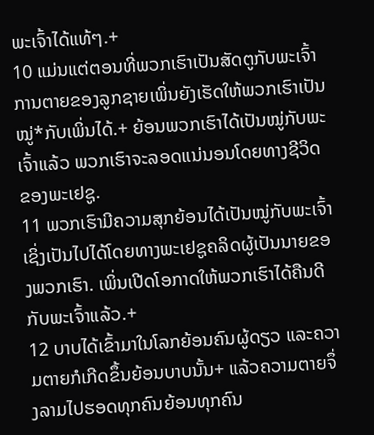ພະເຈົ້າໄດ້ແທ້ໆ.+
10 ແມ່ນແຕ່ຕອນທີ່ພວກເຮົາເປັນສັດຕູກັບພະເຈົ້າ ການຕາຍຂອງລູກຊາຍເພິ່ນຍັງເຮັດໃຫ້ພວກເຮົາເປັນໝູ່*ກັບເພິ່ນໄດ້.+ ຍ້ອນພວກເຮົາໄດ້ເປັນໝູ່ກັບພະເຈົ້າແລ້ວ ພວກເຮົາຈະລອດແນ່ນອນໂດຍທາງຊີວິດຂອງພະເຢຊູ.
11 ພວກເຮົາມີຄວາມສຸກຍ້ອນໄດ້ເປັນໝູ່ກັບພະເຈົ້າ ເຊິ່ງເປັນໄປໄດ້ໂດຍທາງພະເຢຊູຄລິດຜູ້ເປັນນາຍຂອງພວກເຮົາ. ເພິ່ນເປີດໂອກາດໃຫ້ພວກເຮົາໄດ້ຄືນດີກັບພະເຈົ້າແລ້ວ.+
12 ບາບໄດ້ເຂົ້າມາໃນໂລກຍ້ອນຄົນຜູ້ດຽວ ແລະຄວາມຕາຍກໍເກີດຂຶ້ນຍ້ອນບາບນັ້ນ+ ແລ້ວຄວາມຕາຍຈຶ່ງລາມໄປຮອດທຸກຄົນຍ້ອນທຸກຄົນ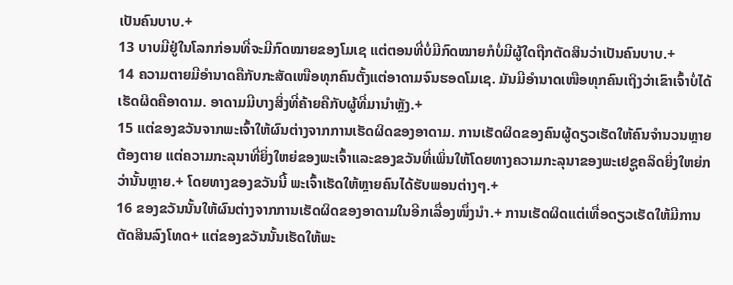ເປັນຄົນບາບ.+
13 ບາບມີຢູ່ໃນໂລກກ່ອນທີ່ຈະມີກົດໝາຍຂອງໂມເຊ ແຕ່ຕອນທີ່ບໍ່ມີກົດໝາຍກໍບໍ່ມີຜູ້ໃດຖືກຕັດສິນວ່າເປັນຄົນບາບ.+
14 ຄວາມຕາຍມີອຳນາດຄືກັບກະສັດເໜືອທຸກຄົນຕັ້ງແຕ່ອາດາມຈົນຮອດໂມເຊ. ມັນມີອຳນາດເໜືອທຸກຄົນເຖິງວ່າເຂົາເຈົ້າບໍ່ໄດ້ເຮັດຜິດຄືອາດາມ. ອາດາມມີບາງສິ່ງທີ່ຄ້າຍຄືກັບຜູ້ທີ່ມານຳຫຼັງ.+
15 ແຕ່ຂອງຂວັນຈາກພະເຈົ້າໃຫ້ຜົນຕ່າງຈາກການເຮັດຜິດຂອງອາດາມ. ການເຮັດຜິດຂອງຄົນຜູ້ດຽວເຮັດໃຫ້ຄົນຈຳນວນຫຼາຍຕ້ອງຕາຍ ແຕ່ຄວາມກະລຸນາທີ່ຍິ່ງໃຫຍ່ຂອງພະເຈົ້າແລະຂອງຂວັນທີ່ເພິ່ນໃຫ້ໂດຍທາງຄວາມກະລຸນາຂອງພະເຢຊູຄລິດຍິ່ງໃຫຍ່ກວ່ານັ້ນຫຼາຍ.+ ໂດຍທາງຂອງຂວັນນີ້ ພະເຈົ້າເຮັດໃຫ້ຫຼາຍຄົນໄດ້ຮັບພອນຕ່າງໆ.+
16 ຂອງຂວັນນັ້ນໃຫ້ຜົນຕ່າງຈາກການເຮັດຜິດຂອງອາດາມໃນອີກເລື່ອງໜຶ່ງນຳ.+ ການເຮັດຜິດແຕ່ເທື່ອດຽວເຮັດໃຫ້ມີການຕັດສິນລົງໂທດ+ ແຕ່ຂອງຂວັນນັ້ນເຮັດໃຫ້ພະ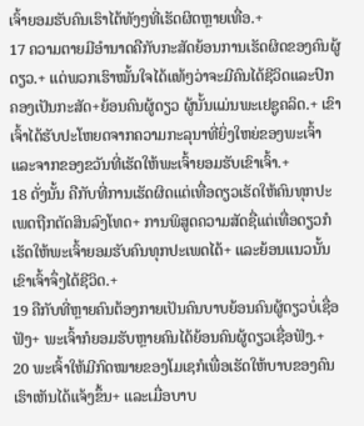ເຈົ້າຍອມຮັບຄົນເຮົາໄດ້ທັງໆທີ່ເຮັດຜິດຫຼາຍເທື່ອ.+
17 ຄວາມຕາຍມີອຳນາດຄືກັບກະສັດຍ້ອນການເຮັດຜິດຂອງຄົນຜູ້ດຽວ.+ ແຕ່ພວກເຮົາໝັ້ນໃຈໄດ້ແທ້ໆວ່າຈະມີຄົນໄດ້ຊີວິດແລະປົກຄອງເປັນກະສັດ+ຍ້ອນຄົນຜູ້ດຽວ ຜູ້ນັ້ນແມ່ນພະເຢຊູຄລິດ.+ ເຂົາເຈົ້າໄດ້ຮັບປະໂຫຍດຈາກຄວາມກະລຸນາທີ່ຍິ່ງໃຫຍ່ຂອງພະເຈົ້າແລະຈາກຂອງຂວັນທີ່ເຮັດໃຫ້ພະເຈົ້າຍອມຮັບເຂົາເຈົ້າ.+
18 ດັ່ງນັ້ນ ຄືກັບທີ່ການເຮັດຜິດແຕ່ເທື່ອດຽວເຮັດໃຫ້ຄົນທຸກປະເພດຖືກຕັດສິນລົງໂທດ+ ການພິສູດຄວາມສັດຊື່ແຕ່ເທື່ອດຽວກໍເຮັດໃຫ້ພະເຈົ້າຍອມຮັບຄົນທຸກປະເພດໄດ້+ ແລະຍ້ອນແນວນັ້ນເຂົາເຈົ້າຈຶ່ງໄດ້ຊີວິດ.+
19 ຄືກັບທີ່ຫຼາຍຄົນຕ້ອງກາຍເປັນຄົນບາບຍ້ອນຄົນຜູ້ດຽວບໍ່ເຊື່ອຟັງ+ ພະເຈົ້າກໍຍອມຮັບຫຼາຍຄົນໄດ້ຍ້ອນຄົນຜູ້ດຽວເຊື່ອຟັງ.+
20 ພະເຈົ້າໃຫ້ມີກົດໝາຍຂອງໂມເຊກໍເພື່ອເຮັດໃຫ້ບາບຂອງຄົນເຮົາເຫັນໄດ້ແຈ້ງຂຶ້ນ+ ແລະເມື່ອບາບ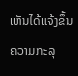ເຫັນໄດ້ແຈ້ງຂຶ້ນ ຄວາມກະລຸ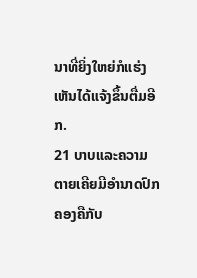ນາທີ່ຍິ່ງໃຫຍ່ກໍແຮ່ງເຫັນໄດ້ແຈ້ງຂຶ້ນຕື່ມອີກ.
21 ບາບແລະຄວາມຕາຍເຄີຍມີອຳນາດປົກຄອງຄືກັບ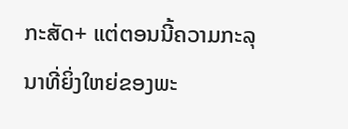ກະສັດ+ ແຕ່ຕອນນີ້ຄວາມກະລຸນາທີ່ຍິ່ງໃຫຍ່ຂອງພະ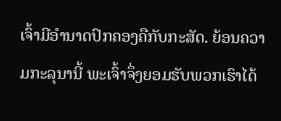ເຈົ້າມີອຳນາດປົກຄອງຄືກັບກະສັດ. ຍ້ອນຄວາມກະລຸນານີ້ ພະເຈົ້າຈຶ່ງຍອມຮັບພວກເຮົາໄດ້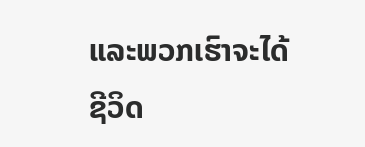ແລະພວກເຮົາຈະໄດ້ຊີວິດ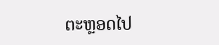ຕະຫຼອດໄປ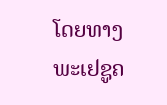ໂດຍທາງພະເຢຊູຄ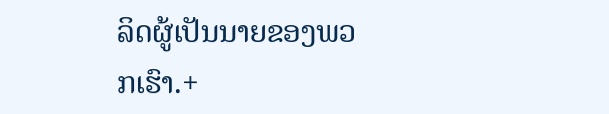ລິດຜູ້ເປັນນາຍຂອງພວກເຮົາ.+